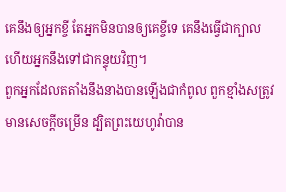គេនឹងឲ្យអ្នកខ្ចី តែអ្នកមិនបានឲ្យគេខ្ចីទេ គេនឹងធ្វើជាក្បាល ហើយអ្នកនឹងទៅជាកន្ទុយវិញ។
ពួកអ្នកដែលតតាំងនឹងនាងបានឡើងជាកំពូល ពួកខ្មាំងសត្រូវមានសេចក្ដីចម្រើន ដ្បិតព្រះយេហូវ៉ាបាន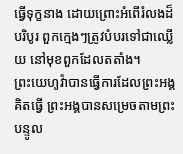ធ្វើទុក្ខនាង ដោយព្រោះអំពើរំលងដ៏បរិបូរ ពួកក្មេងៗត្រូវបំបរទៅជាឈ្លើយ នៅមុខពួកដែលតតាំង។
ព្រះយេហូវ៉ាបានធ្វើការដែលព្រះអង្គគិតធ្វើ ព្រះអង្គបានសម្រេចតាមព្រះបន្ទូល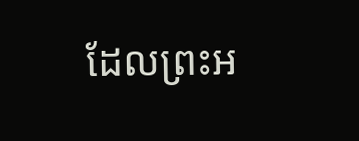ដែលព្រះអ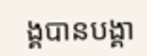ង្គបានបង្គា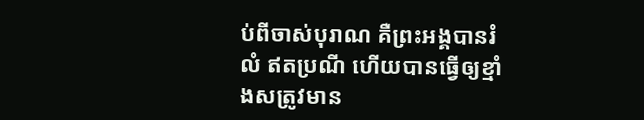ប់ពីចាស់បុរាណ គឺព្រះអង្គបានរំលំ ឥតប្រណី ហើយបានធ្វើឲ្យខ្មាំងសត្រូវមាន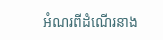អំណរពីដំណើរនាង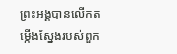ព្រះអង្គបានលើកតម្កើងស្នែងរបស់ពួក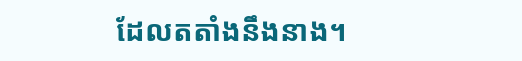ដែលតតាំងនឹងនាង។